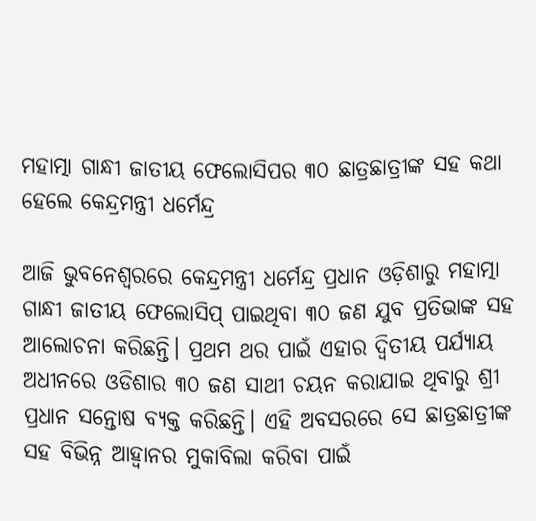ମହାତ୍ମା ଗାନ୍ଧୀ ଜାତୀୟ ଫେଲୋସିପର ୩୦ ଛାତ୍ରଛାତ୍ରୀଙ୍କ ସହ କଥା ହେଲେ କେନ୍ଦ୍ରମନ୍ତ୍ରୀ ଧର୍ମେନ୍ଦ୍ର

ଆଜି ଭୁବନେଶ୍ୱରରେ କେନ୍ଦ୍ରମନ୍ତ୍ରୀ ଧର୍ମେନ୍ଦ୍ର ପ୍ରଧାନ ଓଡ଼ିଶାରୁ ମହାତ୍ମା ଗାନ୍ଧୀ ଜାତୀୟ ଫେଲୋସିପ୍ ପାଇଥିବା ୩୦ ଜଣ ଯୁବ ପ୍ରତିଭାଙ୍କ ସହ ଆଲୋଚନା କରିଛନ୍ତି। ପ୍ରଥମ ଥର ପାଇଁ ଏହାର ଦ୍ୱିତୀୟ ପର୍ଯ୍ୟାୟ ଅଧୀନରେ ଓଡିଶାର ୩୦ ଜଣ ସାଥୀ ଚୟନ କରାଯାଇ ଥିବାରୁ ଶ୍ରୀ ପ୍ରଧାନ ସନ୍ତୋଷ ବ୍ୟକ୍ତ କରିଛନ୍ତି। ଏହି ଅବସରରେ ସେ ଛାତ୍ରଛାତ୍ରୀଙ୍କ ସହ ବିଭିନ୍ନ ଆହ୍ୱାନର ମୁକାବିଲା କରିବା ପାଇଁ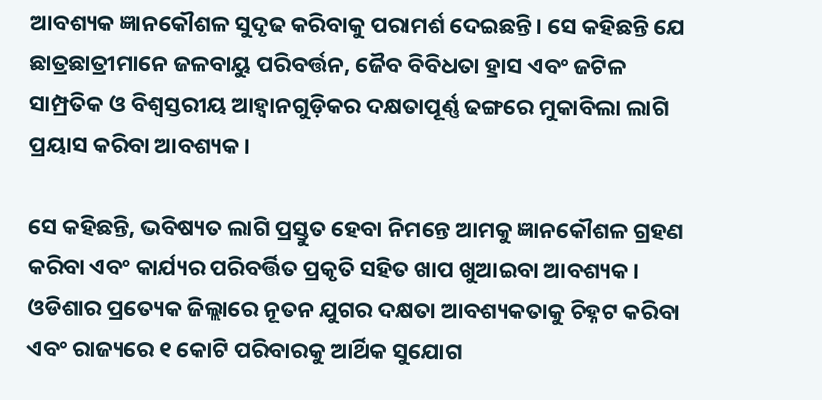ଆବଶ୍ୟକ ଜ୍ଞାନକୌଶଳ ସୁଦୃଢ କରିବାକୁ ପରାମର୍ଶ ଦେଇଛନ୍ତି। ସେ କହିଛନ୍ତି ଯେ ଛାତ୍ରଛାତ୍ରୀମାନେ ଜଳବାୟୁ ପରିବର୍ତ୍ତନ, ଜୈବ ବିବିଧତା ହ୍ରାସ ଏବଂ ଜଟିଳ ସାମ୍ପ୍ରତିକ ଓ ବିଶ୍ୱସ୍ତରୀୟ ଆହ୍ୱାନଗୁଡ଼ିକର ଦକ୍ଷତାପୂର୍ଣ୍ଣ ଢଙ୍ଗରେ ମୁକାବିଲା ଲାଗି ପ୍ରୟାସ କରିବା ଆବଶ୍ୟକ।

ସେ କହିଛନ୍ତି, ଭବିଷ୍ୟତ ଲାଗି ପ୍ରସ୍ତୁତ ହେବା ନିମନ୍ତେ ଆମକୁ ଜ୍ଞାନକୌଶଳ ଗ୍ରହଣ କରିବା ଏବଂ କାର୍ଯ୍ୟର ପରିବର୍ତ୍ତିତ ପ୍ରକୃତି ସହିତ ଖାପ ଖୁଆଇବା ଆବଶ୍ୟକ। ଓଡିଶାର ପ୍ରତ୍ୟେକ ଜିଲ୍ଲାରେ ନୂତନ ଯୁଗର ଦକ୍ଷତା ଆବଶ୍ୟକତାକୁ ଚିହ୍ନଟ କରିବା ଏବଂ ରାଜ୍ୟରେ ୧ କୋଟି ପରିବାରକୁ ଆର୍ଥିକ ସୁଯୋଗ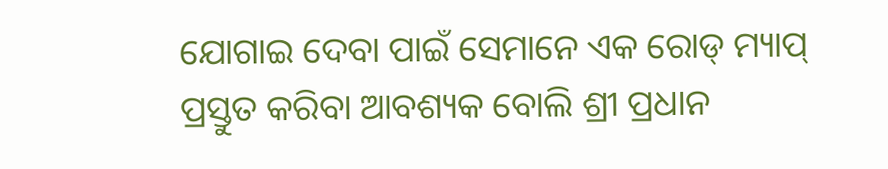ଯୋଗାଇ ଦେବା ପାଇଁ ସେମାନେ ଏକ ରୋଡ୍ ମ୍ୟାପ୍ ପ୍ରସ୍ତୁତ କରିବା ଆବଶ୍ୟକ ବୋଲି ଶ୍ରୀ ପ୍ରଧାନ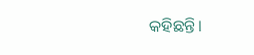କହିଛନ୍ତି।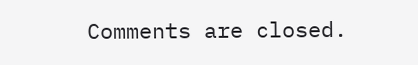Comments are closed.